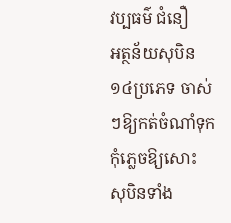វប្បធម៌ ជំនឿ
អត្ថន័យសុបិន ១៤ប្រភេទ ចាស់ៗឱ្យកត់ចំណាំទុក កុំភ្លេចឱ្យសោះ
សុបិនទាំង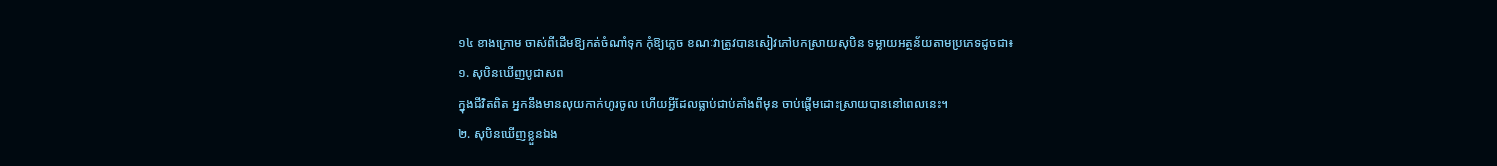១៤ ខាងក្រោម ចាស់ពីដើមឱ្យកត់ចំណាំទុក កុំឱ្យភ្លេច ខណៈវាត្រូវបានសៀវភៅបកស្រាយសុបិន ទម្លាយអត្ថន័យតាមប្រភេទដូចជា៖
១. សុបិនឃើញបូជាសព
ក្នុងជីវិតពិត អ្នកនឹងមានលុយកាក់ហូរចូល ហើយអ្វីដែលធ្លាប់ជាប់គាំងពីមុន ចាប់ផ្ដើមដោះស្រាយបាននៅពេលនេះ។
២. សុបិនឃើញខ្លួនឯង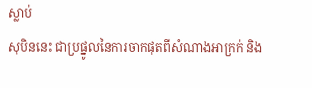ស្លាប់
សុបិននេះ ជាប្រផ្នូលនៃការចាកផុតពីសំណាងអាក្រក់ និង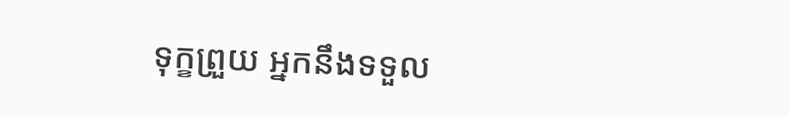ទុក្ខព្រួយ អ្នកនឹងទទួល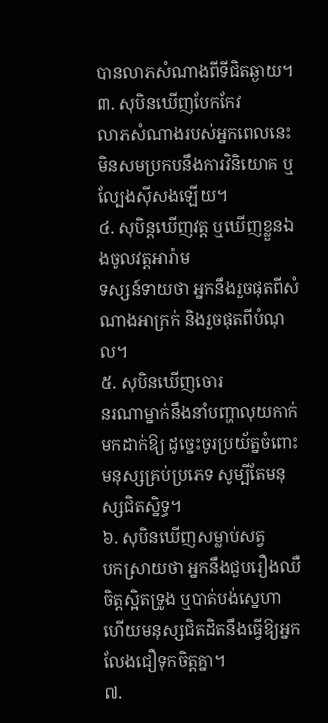បានលាភសំណាងពីទីជិតឆ្ងាយ។
៣. សុបិនឃើញបែកកែវ
លាភសំណាងរបស់អ្នកពេលនេះ មិនសមប្រកបនឹងការវិនិយោគ ឬល្បែងស៊ីសងឡើយ។
៤. សុបិន្តឃើញវត្ត ឬឃើញខ្លួនឯងចូលវត្តអារ៉ាម
ទស្សន៍ទាយថា អ្នកនឹងរួចផុតពីសំណាងអាក្រក់ និងរួចផុតពីបំណុល។
៥. សុបិនឃើញចោរ
នរណាម្នាក់នឹងនាំបញ្ហាលុយកាក់មកដាក់ឱ្យ ដូច្នេះចូរប្រយ័ត្នចំពោះមនុស្សគ្រប់ប្រភេទ សូម្បីតែមនុស្សជិតស្និទ្ធ។
៦. សុបិនឃើញសម្លាប់សត្វ
បកស្រាយថា អ្នកនឹងជួបរឿងឈឺចិត្តស្អិតទ្រូង ឬបាត់បង់ស្នេហា ហើយមនុស្សជិតដិតនឹងធ្វើឱ្យអ្នកលែងជឿទុកចិត្តគ្នា។
៧.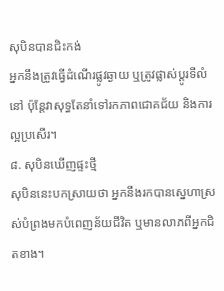សុបិនបានជិះកង់
អ្នកនឹងត្រូវធ្វើដំណើរផ្លូវឆ្ងាយ ឬត្រូវផ្លាស់ប្តូរទីលំនៅ ប៉ុន្តែវាសុទ្ធតែនាំទៅរកភាពជោគជ័យ និងការល្អប្រសើរ។
៨. សុបិនឃើញផ្ទះថ្មី
សុបិននេះបកស្រាយថា អ្នកនឹងរកបានស្នេហាស្រស់បំព្រងមកបំពេញន័យជីវិត ឬមានលាភពីអ្នកជិតខាង។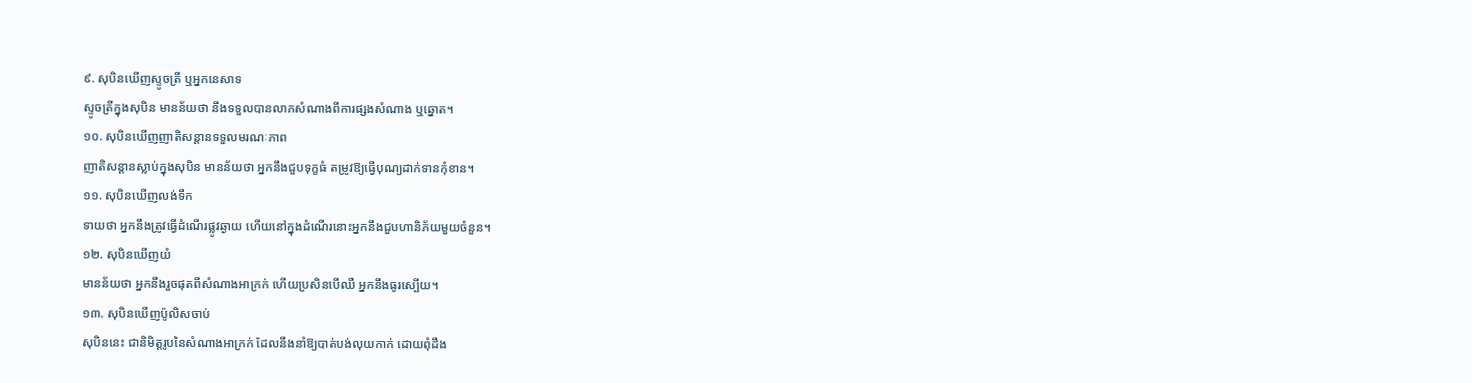៩. សុបិនឃើញស្ទូចត្រី ឬអ្នកនេសាទ
ស្ទូចត្រីក្នុងសុបិន មានន័យថា នឹងទទួលបានលាភសំណាងពីការផ្សងសំណាង ឬឆ្នោត។
១០. សុបិនឃើញញាតិសន្ដានទទួលមរណៈភាព
ញាតិសន្ដានស្លាប់ក្នុងសុបិន មានន័យថា អ្នកនឹងជួបទុក្ខធំ តម្រូវឱ្យធ្វើបុណ្យដាក់ទានកុំខាន។
១១. សុបិនឃើញលង់ទឹក
ទាយថា អ្នកនឹងត្រូវធ្វើដំណើរផ្លូវឆ្ងាយ ហើយនៅក្នុងដំណើរនោះអ្នកនឹងជួបហានិភ័យមួយចំនួន។
១២. សុបិនឃើញយំ
មានន័យថា អ្នកនឹងរួចផុតពីសំណាងអាក្រក់ ហើយប្រសិនបើឈឺ អ្នកនឹងធូរស្បើយ។
១៣. សុបិនឃើញប៉ូលិសចាប់
សុបិននេះ ជានិមិត្តរូបនៃសំណាងអាក្រក់ ដែលនឹងនាំឱ្យបាត់បង់លុយកាក់ ដោយពុំដឹង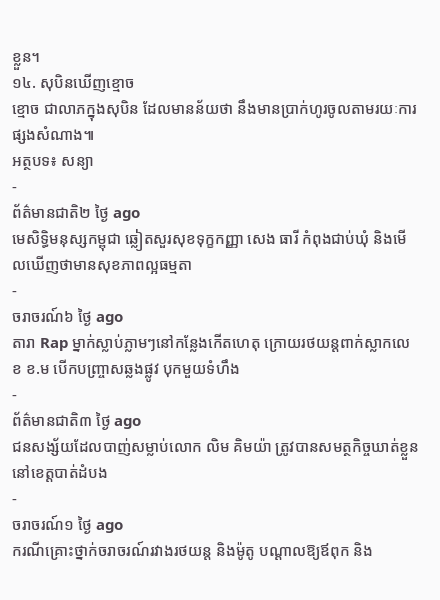ខ្លួន។
១៤. សុបិនឃើញខ្មោច
ខ្មោច ជាលាភក្នុងសុបិន ដែលមានន័យថា នឹងមានប្រាក់ហូរចូលតាមរយៈការផ្សងសំណាង៕
អត្ថបទ៖ សន្យា
-
ព័ត៌មានជាតិ២ ថ្ងៃ ago
មេសិទ្ធិមនុស្សកម្ពុជា ឆ្លៀតសួរសុខទុក្ខកញ្ញា សេង ធារី កំពុងជាប់ឃុំ និងមើលឃើញថាមានសុខភាពល្អធម្មតា
-
ចរាចរណ៍៦ ថ្ងៃ ago
តារា Rap ម្នាក់ស្លាប់ភ្លាមៗនៅកន្លែងកើតហេតុ ក្រោយរថយន្ដពាក់ស្លាកលេខ ខ.ម បើកបញ្ច្រាសឆ្លងផ្លូវ បុកមួយទំហឹង
-
ព័ត៌មានជាតិ៣ ថ្ងៃ ago
ជនសង្ស័យដែលបាញ់សម្លាប់លោក លិម គិមយ៉ា ត្រូវបានសមត្ថកិច្ចឃាត់ខ្លួននៅខេត្តបាត់ដំបង
-
ចរាចរណ៍១ ថ្ងៃ ago
ករណីគ្រោះថ្នាក់ចរាចរណ៍រវាងរថយន្ត និងម៉ូតូ បណ្ដាលឱ្យឪពុក និង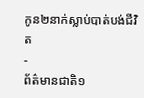កូន២នាក់ស្លាប់បាត់បង់ជីវិត
-
ព័ត៌មានជាតិ១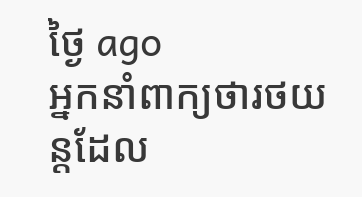ថ្ងៃ ago
អ្នកនាំពាក្យថារថយន្តដែល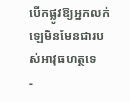បើកផ្លូវឱ្យអ្នកលក់ឡេមិនមែនជារបស់អាវុធហត្ថទេ
-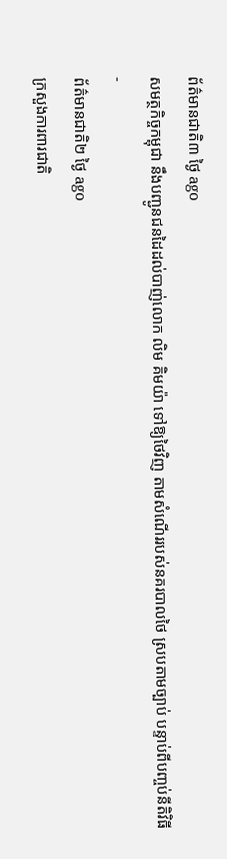ព័ត៌មានជាតិ៣ ថ្ងៃ ago
សមត្ថកិច្ចកម្ពុជា នឹងបញ្ជូនជនដៃដល់បាញ់លោក លិម គិមយ៉ា ទៅឱ្យថៃវិញ តាមសំណើររបស់នគរបាលថៃ ស្របតាមច្បាប់ បន្ទាប់ពីបញ្ចប់នីតិវិធី
-
ព័ត៌មានជាតិ២ ថ្ងៃ ago
ក្រសួងការពារជាតិ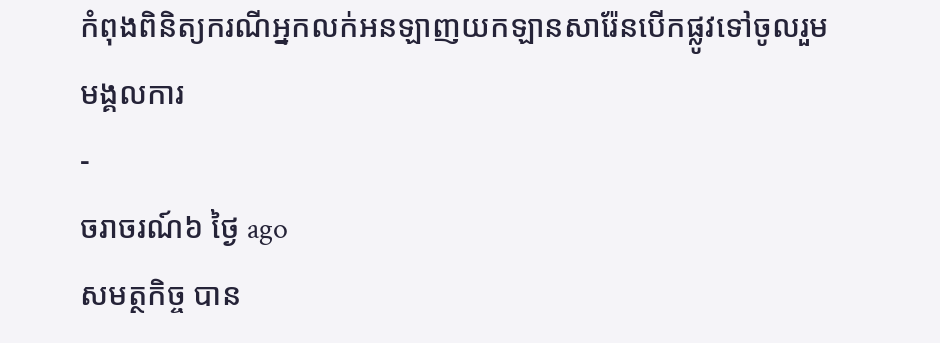កំពុងពិនិត្យករណីអ្នកលក់អនឡាញយកឡានសារ៉ែនបើកផ្លូវទៅចូលរួមមង្គលការ
-
ចរាចរណ៍៦ ថ្ងៃ ago
សមត្ថកិច្ច បាន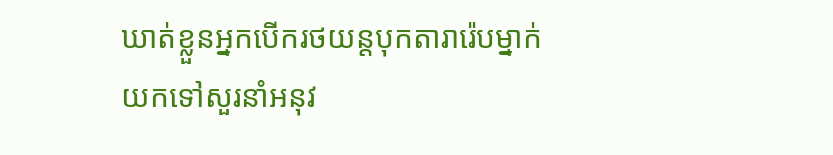ឃាត់ខ្លួនអ្នកបើករថយន្តបុកតារារ៉េបម្នាក់ យកទៅសួរនាំអនុវ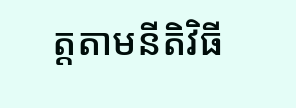ត្តតាមនីតិវិធី